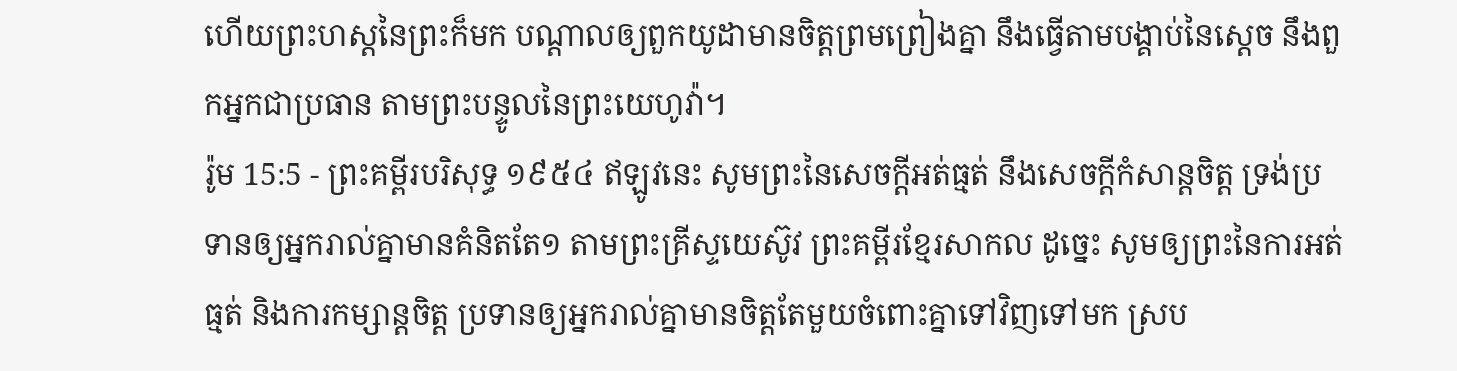ហើយព្រះហស្តនៃព្រះក៏មក បណ្តាលឲ្យពួកយូដាមានចិត្តព្រមព្រៀងគ្នា នឹងធ្វើតាមបង្គាប់នៃស្តេច នឹងពួកអ្នកជាប្រធាន តាមព្រះបន្ទូលនៃព្រះយេហូវ៉ា។
រ៉ូម 15:5 - ព្រះគម្ពីរបរិសុទ្ធ ១៩៥៤ ឥឡូវនេះ សូមព្រះនៃសេចក្ដីអត់ធ្មត់ នឹងសេចក្ដីកំសាន្តចិត្ត ទ្រង់ប្រទានឲ្យអ្នករាល់គ្នាមានគំនិតតែ១ តាមព្រះគ្រីស្ទយេស៊ូវ ព្រះគម្ពីរខ្មែរសាកល ដូច្នេះ សូមឲ្យព្រះនៃការអត់ធ្មត់ និងការកម្សាន្តចិត្ត ប្រទានឲ្យអ្នករាល់គ្នាមានចិត្តតែមួយចំពោះគ្នាទៅវិញទៅមក ស្រប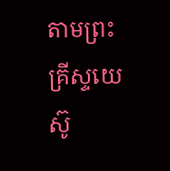តាមព្រះគ្រីស្ទយេស៊ូ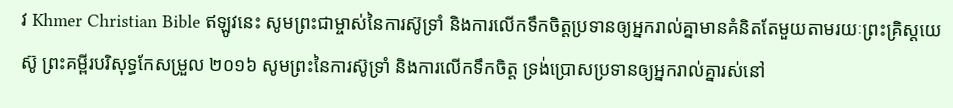វ Khmer Christian Bible ឥឡូវនេះ សូមព្រះជាម្ចាស់នៃការស៊ូទ្រាំ និងការលើកទឹកចិត្ដប្រទានឲ្យអ្នករាល់គ្នាមានគំនិតតែមួយតាមរយៈព្រះគ្រិស្ដយេស៊ូ ព្រះគម្ពីរបរិសុទ្ធកែសម្រួល ២០១៦ សូមព្រះនៃការស៊ូទ្រាំ និងការលើកទឹកចិត្ត ទ្រង់ប្រោសប្រទានឲ្យអ្នករាល់គ្នារស់នៅ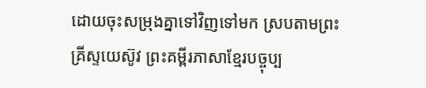ដោយចុះសម្រុងគ្នាទៅវិញទៅមក ស្របតាមព្រះគ្រីស្ទយេស៊ូវ ព្រះគម្ពីរភាសាខ្មែរបច្ចុប្ប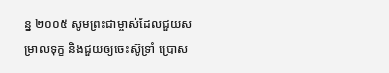ន្ន ២០០៥ សូមព្រះជាម្ចាស់ដែលជួយសម្រាលទុក្ខ និងជួយឲ្យចេះស៊ូទ្រាំ ប្រោស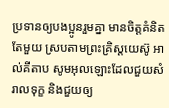ប្រទានឲ្យបងប្អូនរួមគ្នា មានចិត្តគំនិតតែមួយ ស្របតាមព្រះគ្រិស្តយេស៊ូ អាល់គីតាប សូមអុលឡោះដែលជួយសំរាលទុក្ខ និងជួយឲ្យ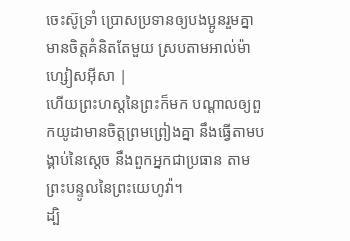ចេះស៊ូទ្រាំ ប្រោសប្រទានឲ្យបងប្អូនរួមគ្នា មានចិត្ដគំនិតតែមួយ ស្របតាមអាល់ម៉ាហ្សៀសអ៊ីសា |
ហើយព្រះហស្តនៃព្រះក៏មក បណ្តាលឲ្យពួកយូដាមានចិត្តព្រមព្រៀងគ្នា នឹងធ្វើតាមបង្គាប់នៃស្តេច នឹងពួកអ្នកជាប្រធាន តាមព្រះបន្ទូលនៃព្រះយេហូវ៉ា។
ដ្បិ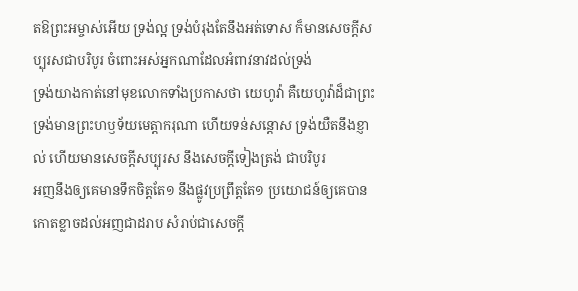តឱព្រះអម្ចាស់អើយ ទ្រង់ល្អ ទ្រង់បំរុងតែនឹងអត់ទោស ក៏មានសេចក្ដីសប្បុរសជាបរិបូរ ចំពោះអស់អ្នកណាដែលអំពាវនាវដល់ទ្រង់
ទ្រង់យាងកាត់នៅមុខលោកទាំងប្រកាសថា យេហូវ៉ា គឺយេហូវ៉ាដ៏ជាព្រះទ្រង់មានព្រះហឫទ័យមេត្តាករុណា ហើយទន់សន្តោស ទ្រង់យឺតនឹងខ្ញាល់ ហើយមានសេចក្ដីសប្បុរស នឹងសេចក្ដីទៀងត្រង់ ជាបរិបូរ
អញនឹងឲ្យគេមានទឹកចិត្តតែ១ នឹងផ្លូវប្រព្រឹត្តតែ១ ប្រយោជន៍ឲ្យគេបានកោតខ្លាចដល់អញជាដរាប សំរាប់ជាសេចក្ដី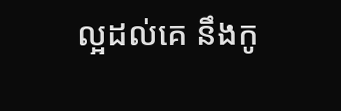ល្អដល់គេ នឹងកូ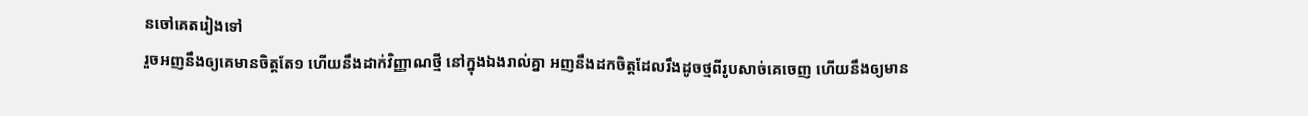នចៅគេតរៀងទៅ
រួចអញនឹងឲ្យគេមានចិត្តតែ១ ហើយនឹងដាក់វិញ្ញាណថ្មី នៅក្នុងឯងរាល់គ្នា អញនឹងដកចិត្តដែលរឹងដូចថ្មពីរូបសាច់គេចេញ ហើយនឹងឲ្យមាន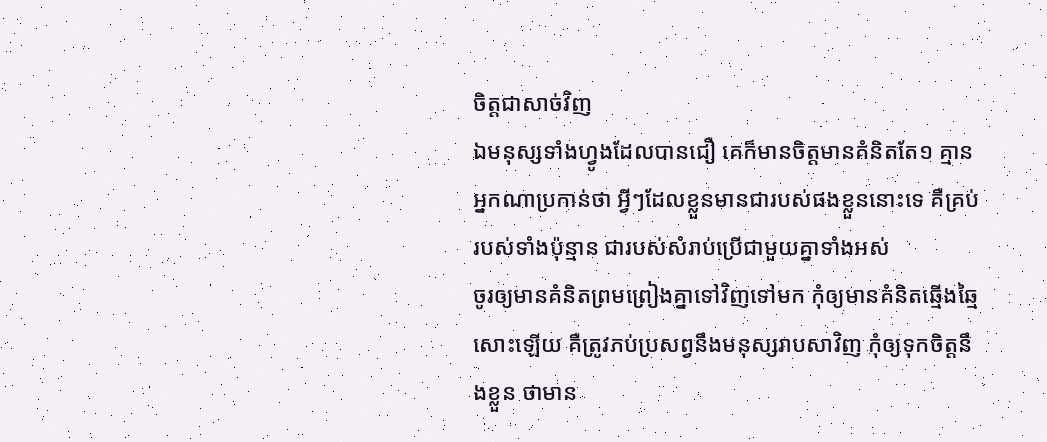ចិត្តជាសាច់វិញ
ឯមនុស្សទាំងហ្វូងដែលបានជឿ គេក៏មានចិត្តមានគំនិតតែ១ គ្មានអ្នកណាប្រកាន់ថា អ្វីៗដែលខ្លួនមានជារបស់ផងខ្លួននោះទេ គឺគ្រប់របស់ទាំងប៉ុន្មាន ជារបស់សំរាប់ប្រើជាមួយគ្នាទាំងអស់
ចូរឲ្យមានគំនិតព្រមព្រៀងគ្នាទៅវិញទៅមក កុំឲ្យមានគំនិតឆ្មើងឆ្មៃសោះឡើយ គឺត្រូវភប់ប្រសព្វនឹងមនុស្សរាបសាវិញ កុំឲ្យទុកចិត្តនឹងខ្លួន ថាមាន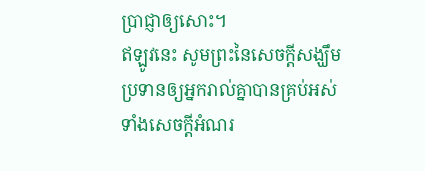ប្រាជ្ញាឲ្យសោះ។
ឥឡូវនេះ សូមព្រះនៃសេចក្ដីសង្ឃឹមប្រទានឲ្យអ្នករាល់គ្នាបានគ្រប់អស់ទាំងសេចក្ដីអំណរ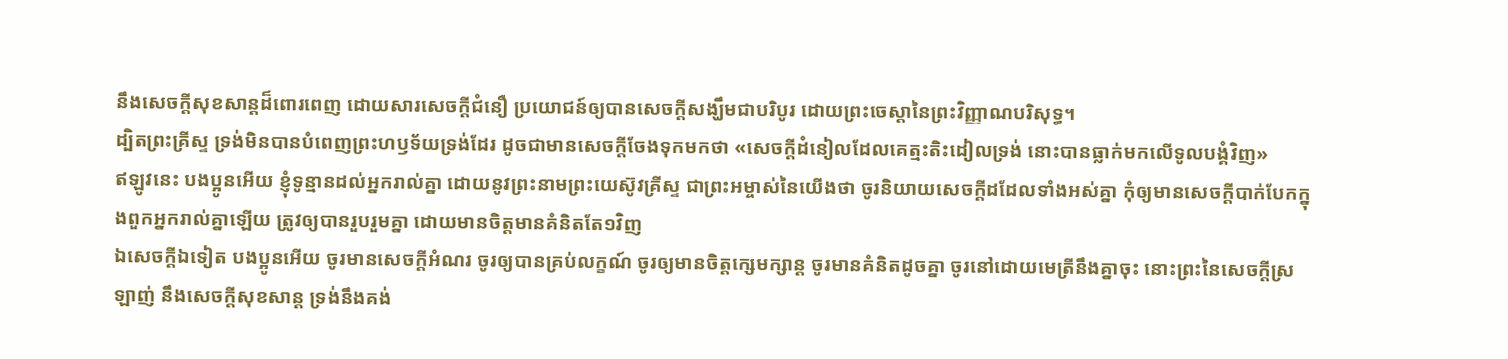នឹងសេចក្ដីសុខសាន្តដ៏ពោរពេញ ដោយសារសេចក្ដីជំនឿ ប្រយោជន៍ឲ្យបានសេចក្ដីសង្ឃឹមជាបរិបូរ ដោយព្រះចេស្តានៃព្រះវិញ្ញាណបរិសុទ្ធ។
ដ្បិតព្រះគ្រីស្ទ ទ្រង់មិនបានបំពេញព្រះហឫទ័យទ្រង់ដែរ ដូចជាមានសេចក្ដីចែងទុកមកថា «សេចក្ដីដំនៀលដែលគេត្មះតិះដៀលទ្រង់ នោះបានធ្លាក់មកលើទូលបង្គំវិញ»
ឥឡូវនេះ បងប្អូនអើយ ខ្ញុំទូន្មានដល់អ្នករាល់គ្នា ដោយនូវព្រះនាមព្រះយេស៊ូវគ្រីស្ទ ជាព្រះអម្ចាស់នៃយើងថា ចូរនិយាយសេចក្ដីដដែលទាំងអស់គ្នា កុំឲ្យមានសេចក្ដីបាក់បែកក្នុងពួកអ្នករាល់គ្នាឡើយ ត្រូវឲ្យបានរួបរួមគ្នា ដោយមានចិត្តមានគំនិតតែ១វិញ
ឯសេចក្ដីឯទៀត បងប្អូនអើយ ចូរមានសេចក្ដីអំណរ ចូរឲ្យបានគ្រប់លក្ខណ៍ ចូរឲ្យមានចិត្តក្សេមក្សាន្ត ចូរមានគំនិតដូចគ្នា ចូរនៅដោយមេត្រីនឹងគ្នាចុះ នោះព្រះនៃសេចក្ដីស្រឡាញ់ នឹងសេចក្ដីសុខសាន្ត ទ្រង់នឹងគង់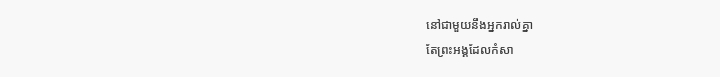នៅជាមួយនឹងអ្នករាល់គ្នា
តែព្រះអង្គដែលកំសា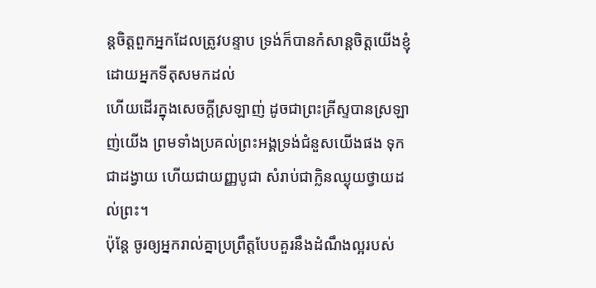ន្តចិត្តពួកអ្នកដែលត្រូវបន្ទាប ទ្រង់ក៏បានកំសាន្តចិត្តយើងខ្ញុំ ដោយអ្នកទីតុសមកដល់
ហើយដើរក្នុងសេចក្ដីស្រឡាញ់ ដូចជាព្រះគ្រីស្ទបានស្រឡាញ់យើង ព្រមទាំងប្រគល់ព្រះអង្គទ្រង់ជំនួសយើងផង ទុកជាដង្វាយ ហើយជាយញ្ញបូជា សំរាប់ជាក្លិនឈ្ងុយថ្វាយដល់ព្រះ។
ប៉ុន្តែ ចូរឲ្យអ្នករាល់គ្នាប្រព្រឹត្តបែបគួរនឹងដំណឹងល្អរបស់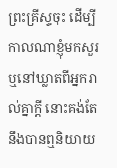ព្រះគ្រីស្ទចុះ ដើម្បីកាលណាខ្ញុំមកសួរ ឬនៅឃ្លាតពីអ្នករាល់គ្នាក្តី នោះគង់តែនឹងបានឮនិយាយ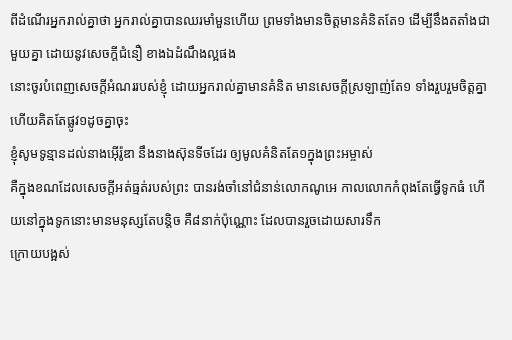ពីដំណើរអ្នករាល់គ្នាថា អ្នករាល់គ្នាបានឈរមាំមួនហើយ ព្រមទាំងមានចិត្តមានគំនិតតែ១ ដើម្បីនឹងតតាំងជាមួយគ្នា ដោយនូវសេចក្ដីជំនឿ ខាងឯដំណឹងល្អផង
នោះចូរបំពេញសេចក្ដីអំណររបស់ខ្ញុំ ដោយអ្នករាល់គ្នាមានគំនិត មានសេចក្ដីស្រឡាញ់តែ១ ទាំងរួបរួមចិត្តគ្នា ហើយគិតតែផ្លូវ១ដូចគ្នាចុះ
ខ្ញុំសូមទូន្មានដល់នាងអ៊ើរ៉ូឌា នឹងនាងស៊ុនទីចដែរ ឲ្យមូលគំនិតតែ១ក្នុងព្រះអម្ចាស់
គឺក្នុងខណដែលសេចក្ដីអត់ធ្មត់របស់ព្រះ បានរង់ចាំនៅជំនាន់លោកណូអេ កាលលោកកំពុងតែធ្វើទូកធំ ហើយនៅក្នុងទូកនោះមានមនុស្សតែបន្តិច គឺ៨នាក់ប៉ុណ្ណោះ ដែលបានរួចដោយសារទឹក
ក្រោយបង្អស់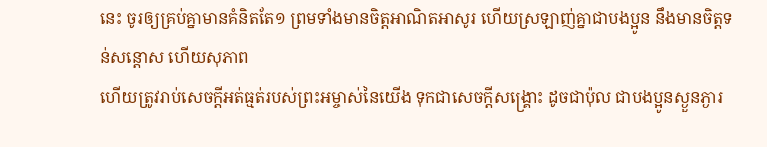នេះ ចូរឲ្យគ្រប់គ្នាមានគំនិតតែ១ ព្រមទាំងមានចិត្តអាណិតអាសូរ ហើយស្រឡាញ់គ្នាជាបងប្អូន នឹងមានចិត្តទន់សន្តោស ហើយសុភាព
ហើយត្រូវរាប់សេចក្ដីអត់ធ្មត់របស់ព្រះអម្ចាស់នៃយើង ទុកជាសេចក្ដីសង្គ្រោះ ដូចជាប៉ុល ជាបងប្អូនស្ងួនភ្ងារ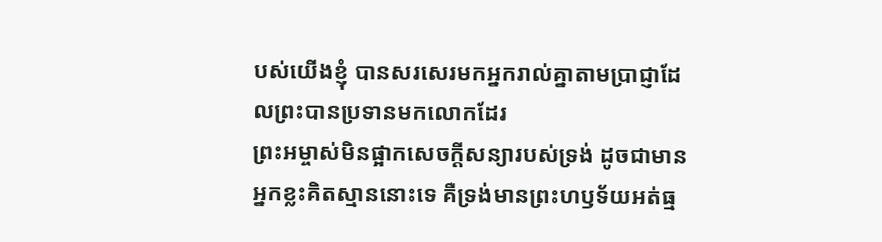បស់យើងខ្ញុំ បានសរសេរមកអ្នករាល់គ្នាតាមប្រាជ្ញាដែលព្រះបានប្រទានមកលោកដែរ
ព្រះអម្ចាស់មិនផ្អាកសេចក្ដីសន្យារបស់ទ្រង់ ដូចជាមានអ្នកខ្លះគិតស្មាននោះទេ គឺទ្រង់មានព្រះហឫទ័យអត់ធ្ម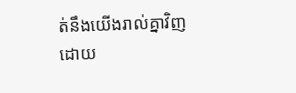ត់នឹងយើងរាល់គ្នាវិញ ដោយ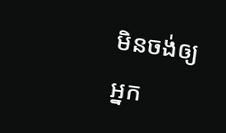មិនចង់ឲ្យអ្នក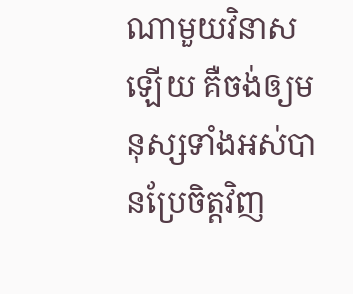ណាមួយវិនាសឡើយ គឺចង់ឲ្យមនុស្សទាំងអស់បានប្រែចិត្តវិញ